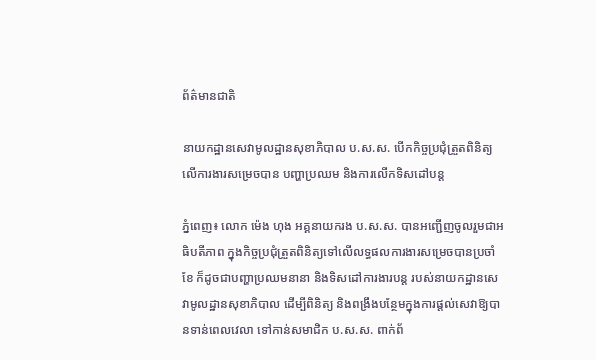ព័ត៌មានជាតិ

នាយកដ្ឋានសេវាមូលដ្ឋានសុខាភិបាល ប.ស.ស. បើកកិច្ចប្រជុំត្រួតពិនិត្យ លើការងារសម្រេចបាន បញ្ហាប្រឈម និងការលើកទិសដៅបន្ត

ភ្នំពេញ៖ លោក ម៉េង ហុង អគ្គនាយករង ប.ស.ស. បានអញ្ជើញចូលរួមជាអធិបតីភាព ក្នុងកិច្ចប្រជុំត្រួតពិនិត្យទៅលើលទ្ធផលការងារសម្រេចបានប្រចាំខែ ក៏ដូចជាបញ្ហាប្រឈមនានា និងទិសដៅការងារបន្ត របស់នាយកដ្ឋានសេវាមូលដ្ឋានសុខាភិបាល ដើម្បីពិនិត្យ និងពង្រឹងបន្ថែមក្នុងការផ្តល់សេវាឱ្យបានទាន់ពេលវេលា ទៅកាន់សមាជិក ប.ស.ស. ពាក់ព័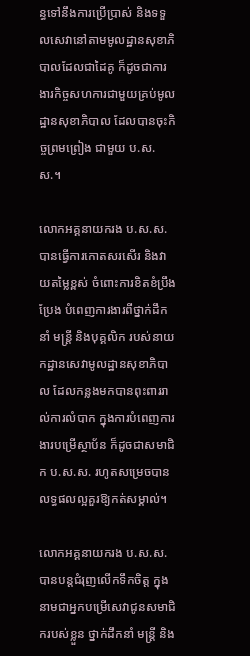ន្ធទៅនឹងការប្រើប្រាស់ និងទទួលសេវានៅតាមមូលដ្ឋានសុខាភិបាលដែលជាដៃគូ ក៏ដូចជាការងារកិច្ចសហការជាមួយគ្រប់មូលដ្ឋានសុខាភិបាល ដែលបានចុះកិច្ចព្រមព្រៀង ជាមួយ ប.ស.ស.។

លោកអគ្គនាយករង ប.ស.ស. បានធ្វើការកោតសរសើរ និងវាយតម្លៃខ្ពស់ ចំពោះការខិតខំប្រឹងប្រែង បំពេញការងារពីថ្នាក់ដឹកនាំ មន្រ្តី និងបុគ្គលិក របស់នាយកដ្ឋានសេវាមូលដ្ឋានសុខាភិបាល ដែលកន្លងមកបានពុះពាររាល់ការលំបាក ក្នុងការបំពេញការងារបម្រើស្ថាប័ន ក៏ដូចជាសមាជិក ប.ស.ស. រហូតសម្រេចបានលទ្ធផលល្អគួរឱ្យកត់សម្គាល់។

លោកអគ្គនាយករង ប.ស.ស. បានបន្តជំរុញលើកទឹកចិត្ត ក្នុងនាមជាអ្នកបម្រើសេវាជូនសមាជិករបស់ខ្លួន ថ្នាក់ដឹកនាំ មន្រ្តី និង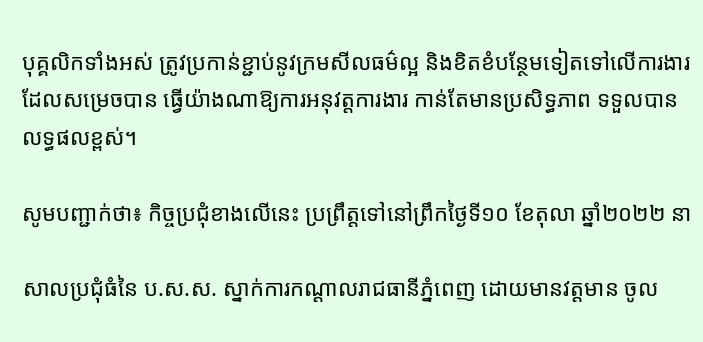បុគ្គលិកទាំងអស់ ត្រូវប្រកាន់ខ្ជាប់នូវក្រមសីលធម៌ល្អ និងខិតខំបន្ថែមទៀតទៅលើការងារ ដែលសម្រេចបាន ធ្វើយ៉ាងណាឱ្យការអនុវត្តការងារ កាន់តែមានប្រសិទ្ធភាព ទទួលបានលទ្ធផលខ្ពស់។

សូមបញ្ជាក់ថា៖ កិច្ចប្រជុំខាងលើនេះ ប្រព្រឹត្តទៅនៅព្រឹកថ្ងៃទី១០ ខែតុលា ឆ្នាំ២០២២ នា

សាលប្រជុំធំនៃ ប.ស.ស. ស្នាក់ការកណ្តាលរាជធានីភ្នំពេញ ដោយមានវត្តមាន ចូល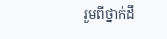រួមពីថ្នាក់ដឹ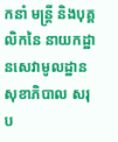កនាំ មន្រ្តី និងបុគ្គលិកនៃ នាយកដ្ឋានសេវាមូលដ្ឋានសុខាភិបាល សរុប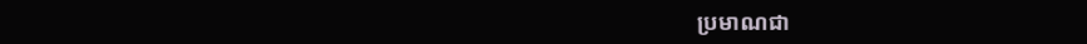ប្រមាណជា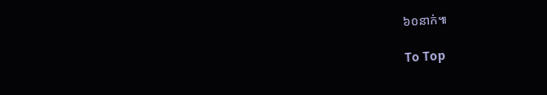៦០នាក់៕

To Top